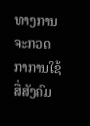ທາງການຈະກວດກາການໃຊ້ ສື່ສັງຄົມ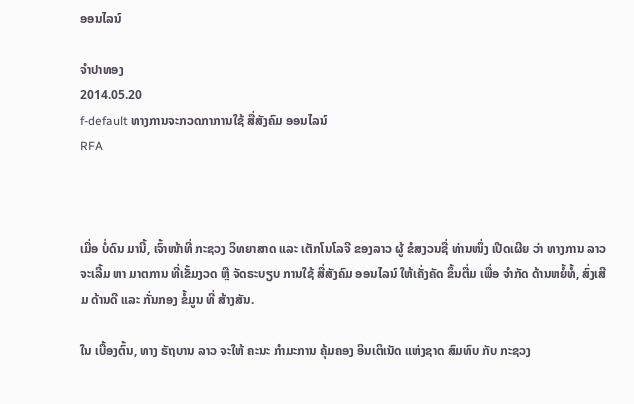ອອນໄລນ໌

ຈໍາປາທອງ
2014.05.20
f-default ທາງການຈະກວດກາການໃຊ້ ສື່ສັງຄົມ ອອນໄລນ໌
RFA



ເມື່ອ ບໍ່ດົນ ມານີ້, ເຈົ້າໜ້າທີ່ ກະຊວງ ວິທຍາສາດ ແລະ ເຕັກໂນໂລຈີ ຂອງລາວ ຜູ້ ຂໍສງວນຊື່ ທ່ານໜຶ່ງ ເປີດເຜີຍ ວ່າ ທາງການ ລາວ ຈະເລີ້ມ ຫາ ມາຕການ ທີ່ເຂັ້ມງວດ ຫຼື ຈັດຣະບຽບ ການໃຊ້ ສື່ສັງຄົມ ອອນໄລນ໌ ໃຫ້ເຄັ່ງຄັດ ຂຶ້ນຕື່ມ ເພື່ອ ຈຳກັດ ດ້ານຫຍໍ້ທໍ້, ສົ່ງເສີມ ດ້ານດີ ແລະ ກັ່ນກອງ ຂໍ້ມູນ ທີ່ ສ້າງສັນ.

ໃນ ເບື້ອງຕົ້ນ, ທາງ ຣັຖບານ ລາວ ຈະໃຫ້ ຄະນະ ກຳມະການ ຄຸ້ມຄອງ ອິນເຕິເນັດ ແຫ່ງຊາດ ສົມທົບ ກັບ ກະຊວງ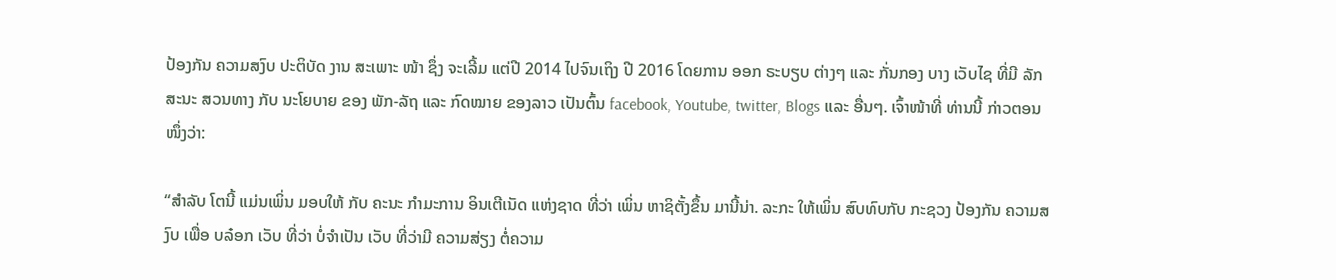ປ້ອງກັນ ຄວາມສງົບ ປະຕິບັດ ງານ ສະເພາະ ໜ້າ ຊຶ່ງ ຈະເລີ້ມ ແຕ່ປີ 2014 ໄປຈົນເຖິງ ປີ 2016 ໂດຍການ ອອກ ຣະບຽບ ຕ່າງໆ ແລະ ກັ່ນກອງ ບາງ ເວັບໄຊ ທີ່ມີ ລັກສະນະ ສວນທາງ ກັບ ນະໂຍບາຍ ຂອງ ພັກ-ລັຖ ແລະ ກົດໝາຍ ຂອງລາວ ເປັນຕົ້ນ facebook, Youtube, twitter, Blogs ແລະ ອື່ນໆ. ເຈົ້າໜ້າທີ່ ທ່ານນີ້ ກ່າວຕອນ ໜຶ່ງວ່າ:

“ສຳລັບ ໂຕນີ້ ແມ່ນເພິ່ນ ມອບໃຫ້ ກັບ ຄະນະ ກຳມະການ ອິນເຕີເນັດ ແຫ່ງຊາດ ທີ່ວ່າ ເພິ່ນ ຫາຊິຕັ້ງຂຶ້ນ ມານີ້ນ່າ. ລະກະ ໃຫ້ເພິ່ນ ສົບທົບກັບ ກະຊວງ ປ້ອງກັນ ຄວາມສງົບ ເພື່ອ ບລ໋ອກ ເວັບ ທີ່ວ່າ ບໍ່ຈຳເປັນ ເວັບ ທີ່ວ່າມີ ຄວາມສ່ຽງ ຕໍ່ຄວາມ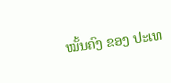ໝັ້ນຄົງ ຂອງ ປະເທ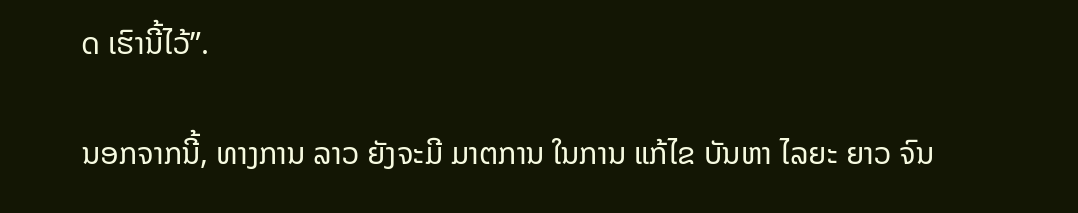ດ ເຮົານີ້ໄວ້”.

ນອກຈາກນີ້, ທາງການ ລາວ ຍັງຈະມີ ມາຕການ ໃນການ ແກ້ໄຂ ບັນຫາ ໄລຍະ ຍາວ ຈົນ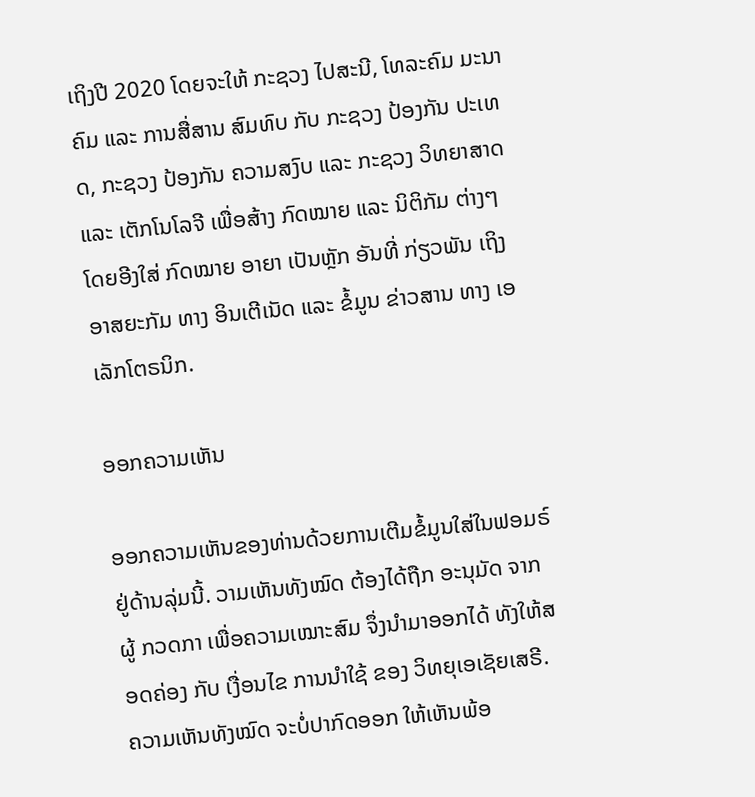ເຖິງປີ 2020 ໂດຍຈະໃຫ້ ກະຊວງ ໄປສະນີ, ໂທລະຄົມ ມະນາຄົມ ແລະ ການສື່ສານ ສົມທົບ ກັບ ກະຊວງ ປ້ອງກັນ ປະເທດ, ກະຊວງ ປ້ອງກັນ ຄວາມສງົບ ແລະ ກະຊວງ ວິທຍາສາດ ແລະ ເຕັກໂນໂລຈີ ເພື່ອສ້າງ ກົດໝາຍ ແລະ ນິຕິກັມ ຕ່າງໆ ໂດຍອີງໃສ່ ກົດໝາຍ ອາຍາ ເປັນຫຼັກ ອັນທີ່ ກ່ຽວພັນ ເຖິງ ອາສຍະກັມ ທາງ ອິນເຕີເນັດ ແລະ ຂໍ້ມູນ ຂ່າວສານ ທາງ ເອເລັກໂຕຣນິກ.

ອອກຄວາມເຫັນ

ອອກຄວາມເຫັນຂອງທ່ານດ້ວຍການເຕີມຂໍ້ມູນໃສ່ໃນຟອມຣ໌ຢູ່ດ້ານລຸ່ມນີ້. ວາມເຫັນທັງໝົດ ຕ້ອງໄດ້ຖືກ ອະນຸມັດ ຈາກຜູ້ ກວດກາ ເພື່ອຄວາມເໝາະສົມ ຈຶ່ງນໍາມາອອກໄດ້ ທັງໃຫ້ສອດຄ່ອງ ກັບ ເງື່ອນໄຂ ການນຳໃຊ້ ຂອງ ວິທຍຸເອເຊັຍເສຣີ. ຄວາມເຫັນທັງໝົດ ຈະບໍ່ປາກົດອອກ ໃຫ້ເຫັນພ້ອ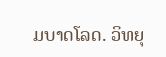ມບາດໂລດ. ວິທຍຸ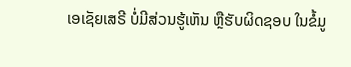ເອເຊັຍເສຣີ ບໍ່ມີສ່ວນຮູ້ເຫັນ ຫຼືຮັບຜິດຊອບ ໃນຂໍ້ມູ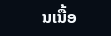ນເນື້ອ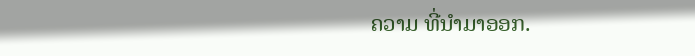ຄວາມ ທີ່ນໍາມາອອກ.